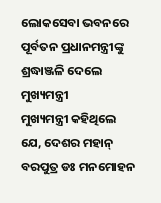ଲୋକସେବା ଭବନରେ ପୂର୍ବତନ ପ୍ରଧାନମନ୍ତ୍ରୀଙ୍କୁ ଶ୍ରଦ୍ଧାଞ୍ଜଳି ଦେଲେ ମୁଖ୍ୟମନ୍ତ୍ରୀ
ମୁଖ୍ୟମନ୍ତ୍ରୀ କହିଥିଲେ ଯେ, ଦେଶର ମହାନ୍ ବରପୁତ୍ର ଡଃ ମନମୋହନ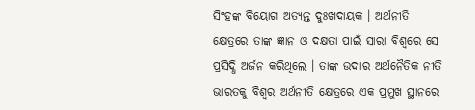ସିଂହଙ୍କ ବିୟୋଗ ଅତ୍ୟନ୍ତ ଦୁଃଖଦାୟକ । ଅର୍ଥନୀତି କ୍ଷେତ୍ରରେ ତାଙ୍କ ଜ୍ଞାନ ଓ ଦକ୍ଷତା ପାଇଁ ସାରା ବିଶ୍ୱରେ ସେ ପ୍ରସିଦ୍ଧି ଅର୍ଜନ କରିଥିଲେ । ତାଙ୍କ ଉଦାର ଅର୍ଥନୈତିକ ନୀତି ଭାରତକୁ ବିଶ୍ୱର ଅର୍ଥନୀତି କ୍ଷେତ୍ରରେ ଏକ ପ୍ରମୁଖ ସ୍ଥାନରେ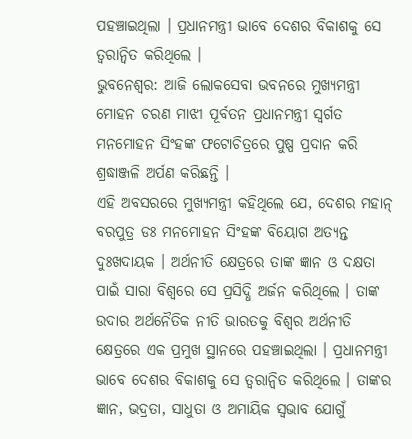ପହଞ୍ଚାଇଥିଲା । ପ୍ରଧାନମନ୍ତ୍ରୀ ଭାବେ ଦେଶର ବିକାଶକୁ ସେ ତ୍ୱରାନ୍ୱିତ କରିଥିଲେ ।
ଭୁବନେଶ୍ୱର: ଆଜି ଲୋକସେବା ଭବନରେ ମୁଖ୍ୟମନ୍ତ୍ରୀ ମୋହନ ଚରଣ ମାଝୀ ପୂର୍ବତନ ପ୍ରଧାନମନ୍ତ୍ରୀ ସ୍ୱର୍ଗତ ମନମୋହନ ସିଂହଙ୍କ ଫଟୋଚିତ୍ରରେ ପୁଷ୍ପ ପ୍ରଦାନ କରି ଶ୍ରଦ୍ଧାଞ୍ଜଳି ଅର୍ପଣ କରିଛନ୍ତି ।
ଏହି ଅବସରରେ ମୁଖ୍ୟମନ୍ତ୍ରୀ କହିଥିଲେ ଯେ, ଦେଶର ମହାନ୍ ବରପୁତ୍ର ଡଃ ମନମୋହନ ସିଂହଙ୍କ ବିୟୋଗ ଅତ୍ୟନ୍ତ ଦୁଃଖଦାୟକ । ଅର୍ଥନୀତି କ୍ଷେତ୍ରରେ ତାଙ୍କ ଜ୍ଞାନ ଓ ଦକ୍ଷତା ପାଇଁ ସାରା ବିଶ୍ୱରେ ସେ ପ୍ରସିଦ୍ଧି ଅର୍ଜନ କରିଥିଲେ । ତାଙ୍କ ଉଦାର ଅର୍ଥନୈତିକ ନୀତି ଭାରତକୁ ବିଶ୍ୱର ଅର୍ଥନୀତି କ୍ଷେତ୍ରରେ ଏକ ପ୍ରମୁଖ ସ୍ଥାନରେ ପହଞ୍ଚାଇଥିଲା । ପ୍ରଧାନମନ୍ତ୍ରୀ ଭାବେ ଦେଶର ବିକାଶକୁ ସେ ତ୍ୱରାନ୍ୱିତ କରିଥିଲେ । ତାଙ୍କର ଜ୍ଞାନ, ଭଦ୍ରତା, ସାଧୁତା ଓ ଅମାୟିକ ସ୍ୱଭାବ ଯୋଗୁଁ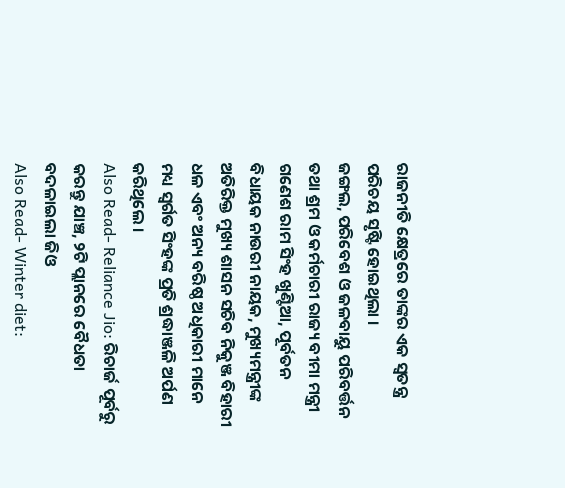ରାଜନୀତି କ୍ଷେତ୍ରରେ ତାଙ୍କର ଏକ ସ୍ୱତନ୍ତ୍ର ପରିଚୟ ସୃଷ୍ଟି ହୋଇଥିଲା ।
ଜଙ୍ଗଲ, ପରିବେଶ ଓ ଜଳବାୟୁ ପରିବର୍ତ୍ତନ ତଥା ଶ୍ରମ ଓ କର୍ମଚାରୀ ରାଜ୍ୟ ବୀମା ମନ୍ତ୍ରୀ ଗଣେଶ ରାମ ସିଂହ ଖୁଣ୍ଟିଆ, ପୂର୍ବତନ ବିଧାୟକ ନାଉରୀ ନାୟକ, ମୁଖ୍ୟମନ୍ତ୍ରୀଙ୍କ ଅତିରିକ୍ତ ମୁଖ୍ୟ ଶାସନ ସଚିବ ନିକୁଞ୍ଜ ବିହାରୀ ଧଳ ଏବଂ ଅନ୍ୟ ବରିଷ୍ଠ ଅଧିକାରୀ ମାନେ ମଧ୍ୟ ସ୍ୱର୍ଗତ ସିଂହଙ୍କ ପ୍ରତି ଶ୍ରଦ୍ଧାଞ୍ଜଳି ଅର୍ପଣ କରିଥିଲେ ।
Also Read- Reliance Jio: ରିଚାର୍ଜ ପୂର୍ବରୁ କରନ୍ତୁ ଯାଞ୍ଚ, ୨ଟି ପ୍ଲାନରେ ବୈଧତା ବଦଳାଇଲା ଜିଓ
Also Read- Winter diet: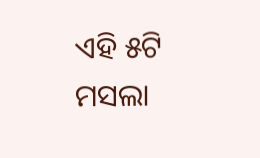ଏହି ୫ଟି ମସଲା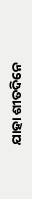ଯାହା ଶୀତଦିନେ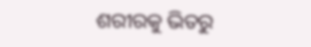ଶରୀରକୁ ଭିତରୁ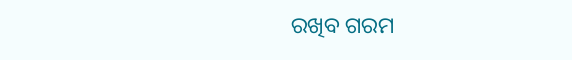ରଖିବ ଗରମ